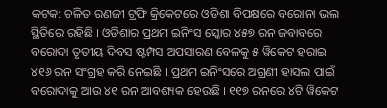କଟକ: ଚଳିତ ରଣଜୀ ଟ୍ରଫି କ୍ରିକେଟରେ ଓଡିଶା ବିପକ୍ଷରେ ବରୋନା ଭଲ ସ୍ଥିତିରେ ରହିଛି । ଓଡିଶାର ପ୍ରଥମ ଇନିଂସ ସ୍କୋର ୪୫୭ ରନ ଜବାବରେ ବରୋଦା ତୃତୀୟ ଦିବସ ଷ୍ଟମ୍ପସ ଅପସାରଣ ବେଳକୁ ୫ ୱିକେଟ ହରାଇ ୪୧୬ ରନ ସଂଗ୍ରହ କରି ନେଇଛି । ପ୍ରଥମ ଇନିଂସରେ ଅଗ୍ରଣୀ ହାସଲ ପାଇଁ ବରୋଦାକୁ ଆଉ ୪୧ ରନ ଆବଶ୍ୟକ ହେଉଛି । ୧୧୭ ରନରେ ୪ଟି ୱିକେଟ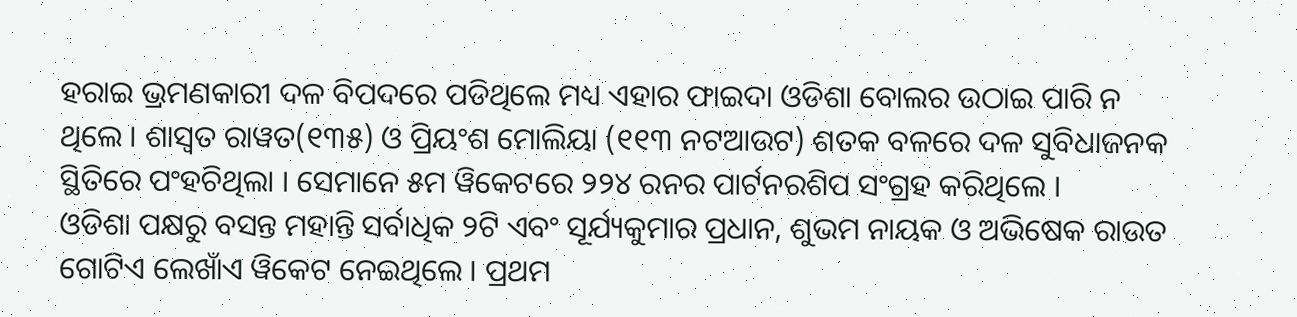ହରାଇ ଭ୍ରମଣକାରୀ ଦଳ ବିପଦରେ ପଡିଥିଲେ ମଧ୍ୟ ଏହାର ଫାଇଦା ଓଡିଶା ବୋଲର ଉଠାଇ ପାରି ନ ଥିଲେ । ଶାସ୍ୱତ ରାୱତ(୧୩୫) ଓ ପ୍ରିୟଂଶ ମୋଲିୟା (୧୧୩ ନଟଆଉଟ) ଶତକ ବଳରେ ଦଳ ସୁବିଧାଜନକ ସ୍ଥିତିରେ ପଂହଚିଥିଲା । ସେମାନେ ୫ମ ୱିକେଟରେ ୨୨୪ ରନର ପାର୍ଟନରଶିପ ସଂଗ୍ରହ କରିଥିଲେ ।
ଓଡିଶା ପକ୍ଷରୁ ବସନ୍ତ ମହାନ୍ତି ସର୍ବାଧିକ ୨ଟି ଏବଂ ସୂର୍ଯ୍ୟକୁମାର ପ୍ରଧାନ, ଶୁଭମ ନାୟକ ଓ ଅଭିଷେକ ରାଉତ ଗୋଟିଏ ଲେଖାଁଏ ୱିକେଟ ନେଇଥିଲେ । ପ୍ରଥମ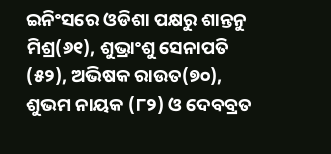ଇନିଂସରେ ଓଡିଶା ପକ୍ଷରୁ ଶାନ୍ତନୁ ମିଶ୍ର(୬୧), ଶୁଭ୍ରାଂଶୁ ସେନାପତି (୫୨), ଅଭିଷକ ରାଉତ(୭୦), ଶୁଭମ ନାୟକ (୮୨) ଓ ଦେବବ୍ରତ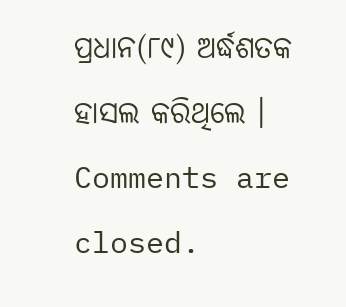ପ୍ରଧାନ(୮୯) ଅର୍ଦ୍ଧଶତକ ହାସଲ କରିଥିଲେ ।
Comments are closed.